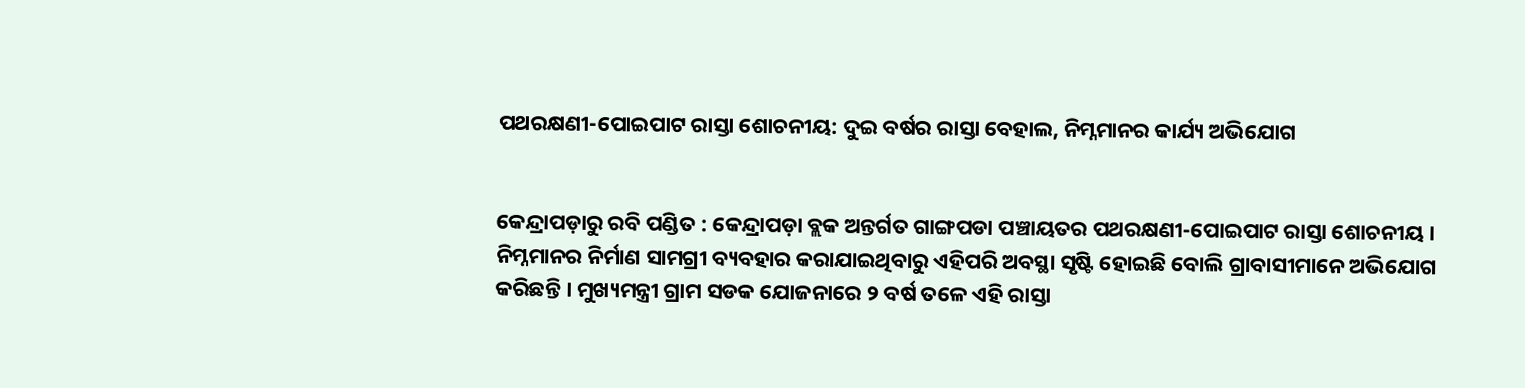ପଥରକ୍ଷଣୀ-ପୋଇପାଟ ରାସ୍ତା ଶୋଚନୀୟ: ଦୁଇ ବର୍ଷର ରାସ୍ତା ବେହାଲ, ନିମ୍ନମାନର କାର୍ଯ୍ୟ ଅଭିଯୋଗ


କେନ୍ଦ୍ରାପଡ଼ାରୁ ରବି ପଣ୍ଡିତ : କେନ୍ଦ୍ରାପଡ଼ା ବ୍ଲକ ଅନ୍ତର୍ଗତ ଗାଙ୍ଗପଡା ପଞ୍ଚାୟତର ପଥରକ୍ଷଣୀ-ପୋଇପାଟ ରାସ୍ତା ଶୋଚନୀୟ । ନିମ୍ନମାନର ନିର୍ମାଣ ସାମଗ୍ରୀ ବ୍ୟବହାର କରାଯାଇଥିବାରୁ ଏହିପରି ଅବସ୍ଥା ସୃଷ୍ଟି ହୋଇଛି ବୋଲି ଗ୍ରାବାସୀମାନେ ଅଭିଯୋଗ କରିଛନ୍ତି । ମୁଖ୍ୟମନ୍ତ୍ରୀ ଗ୍ରାମ ସଡକ ଯୋଜନାରେ ୨ ବର୍ଷ ତଳେ ଏହି ରାସ୍ତା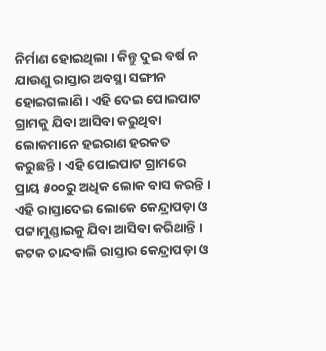ନିର୍ମାଣ ହୋଇଥିଲା । କିନ୍ତୁ ଦୁଇ ବର୍ଷ ନ ଯାଉଣୁ ରାସ୍ତାର ଅବସ୍ଥା ସଙ୍ଗୀନ ହୋଇଗଲାଣି । ଏହି ଦେଇ ପୋଇପାଟ ଗ୍ରାମକୁ ଯିବା ଆସିବା କରୁଥିବା ଲୋକମାନେ ହଇରାଣ ହରକତ କରୁଛନ୍ତି । ଏହି ପୋଇପାଟ ଗ୍ରାମରେ ପ୍ରାୟ ୫୦୦ରୁ ଅଧିକ ଲୋକ ବାସ କରନ୍ତି । ଏହି ରାସ୍ତାଦେଇ ଲୋକେ କେନ୍ଦ୍ରାପଡ଼ା ଓ ପଟ୍ଟାମୁଣ୍ଡାଇକୁ ଯିବା ଆସିବା କରିଥାନ୍ତି । କଟକ ଚାନ୍ଦବାଲି ରାସ୍ତାର କେନ୍ଦ୍ରାପଡ଼ା ଓ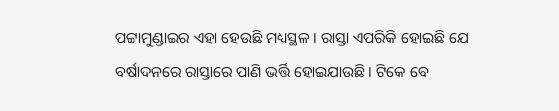ପଟ୍ଟାମୁଣ୍ଡାଇର ଏହା ହେଉଛି ମଧ୍ୟସ୍ଥଳ । ରାସ୍ତା ଏପରିକି ହୋଇଛି ଯେ ବର୍ଷାଦନରେ ରାସ୍ତାରେ ପାଣି ଭର୍ତ୍ତି ହୋଇଯାଉଛି । ଟିକେ ବେ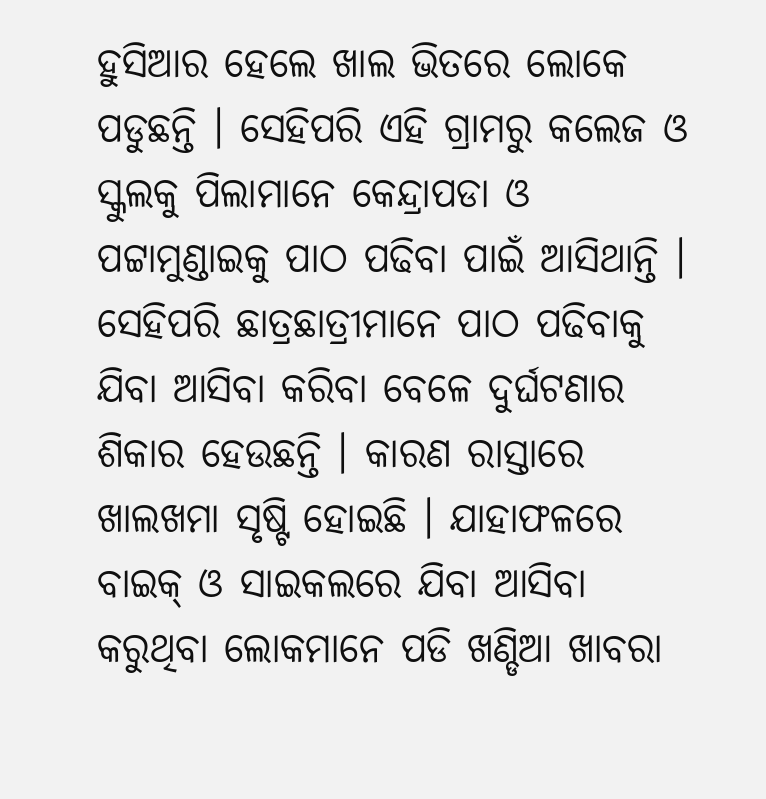ହୁସିଆର ହେଲେ ଖାଲ ଭିତରେ ଲୋକେ ପଡୁଛନ୍ତି । ସେହିପରି ଏହି ଗ୍ରାମରୁ କଲେଜ ଓ ସ୍କୁଲକୁ ପିଲାମାନେ କେନ୍ଦ୍ରାପଡା ଓ ପଟ୍ଟାମୁଣ୍ଡାଇକୁ ପାଠ ପଢିବା ପାଇଁ ଆସିଥାନ୍ତି ।
ସେହିପରି ଛାତ୍ରଛାତ୍ରୀମାନେ ପାଠ ପଢିବାକୁ ଯିବା ଆସିବା କରିବା ବେଳେ ଦୁର୍ଘଟଣାର ଶିକାର ହେଉଛନ୍ତି । କାରଣ ରାସ୍ତାରେ ଖାଲଖମା ସୃଷ୍ଟି ହୋଇଛି । ଯାହାଫଳରେ ବାଇକ୍ ଓ ସାଇକଲରେ ଯିବା ଆସିବା କରୁଥିବା ଲୋକମାନେ ପଡି ଖଣ୍ଡିଆ ଖାବରା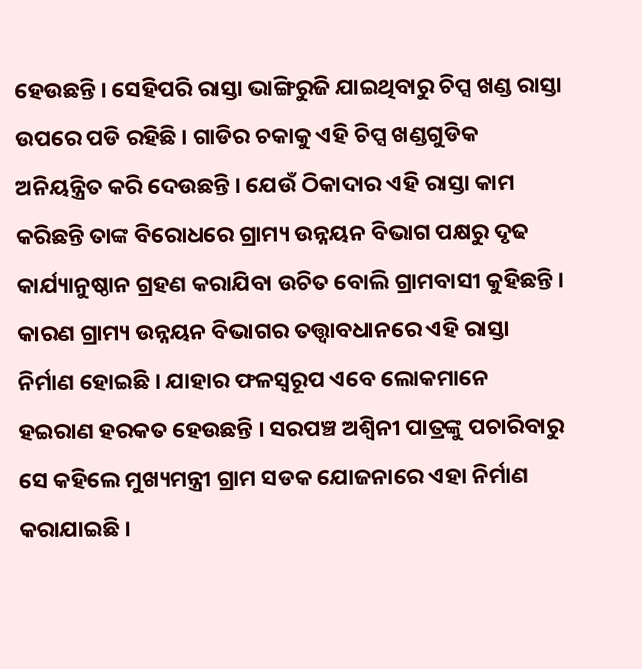ହେଉଛନ୍ତି । ସେହିପରି ରାସ୍ତା ଭାଙ୍ଗିରୁଜି ଯାଇଥିବାରୁ ଚିପ୍ସ ଖଣ୍ଡ ରାସ୍ତା ଉପରେ ପଡି ରହିଛି । ଗାଡିର ଚକାକୁ ଏହି ଚିପ୍ସ ଖଣ୍ଡଗୁଡିକ ଅନିୟନ୍ତ୍ରିତ କରି ଦେଉଛନ୍ତି । ଯେଉଁ ଠିକାଦାର ଏହି ରାସ୍ତା କାମ କରିଛନ୍ତି ତାଙ୍କ ବିରୋଧରେ ଗ୍ରାମ୍ୟ ଉନ୍ନୟନ ବିଭାଗ ପକ୍ଷରୁ ଦୃଢ କାର୍ଯ୍ୟାନୁଷ୍ଠାନ ଗ୍ରହଣ କରାଯିବା ଉଚିତ ବୋଲି ଗ୍ରାମବାସୀ କୁହିଛନ୍ତି । କାରଣ ଗ୍ରାମ୍ୟ ଉନ୍ନୟନ ବିଭାଗର ତତ୍ତ୍ୱାବଧାନରେ ଏହି ରାସ୍ତା ନିର୍ମାଣ ହୋଇଛି । ଯାହାର ଫଳସ୍ୱରୂପ ଏବେ ଲୋକମାନେ ହଇରାଣ ହରକତ ହେଉଛନ୍ତି । ସରପଞ୍ଚ ଅଶ୍ୱିନୀ ପାତ୍ରଙ୍କୁ ପଚାରିବାରୁ ସେ କହିଲେ ମୁଖ୍ୟମନ୍ତ୍ରୀ ଗ୍ରାମ ସଡକ ଯୋଜନାରେ ଏହା ନିର୍ମାଣ କରାଯାଇଛି ।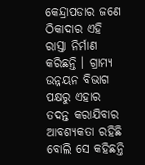କେନ୍ଦ୍ରାପଡାର ଜଣେ ଠିକାଦାର ଏହି ରାସ୍ତା ନିର୍ମାଣ କରିଛନ୍ତି । ଗ୍ରାମ୍ୟ ଉନ୍ନୟନ ବିଭାଗ ପକ୍ଷରୁ ଏହାର ତଦନ୍ତ କରାଯିବାର ଆବଶ୍ୟକତା ରହିଛି ବୋଲି ସେ କହିଛନ୍ତି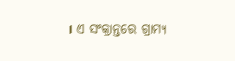। ଏ ସଂକ୍ରାନ୍ତରେ ଗ୍ରାମ୍ୟ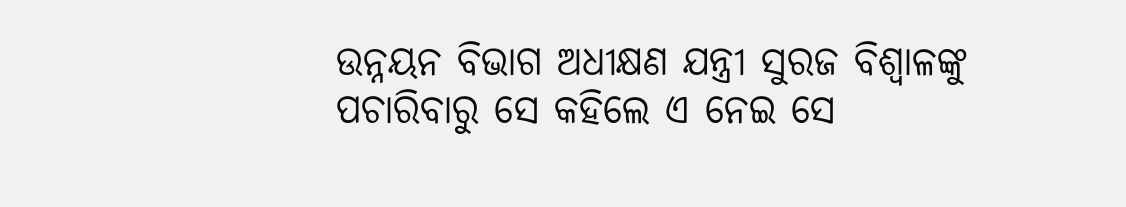ଉନ୍ନୟନ ବିଭାଗ ଅଧୀକ୍ଷଣ ଯନ୍ତ୍ରୀ ସୁରଜ ବିଶ୍ୱାଳଙ୍କୁ ପଚାରିବାରୁ ସେ କହିଲେ ଏ ନେଇ ସେ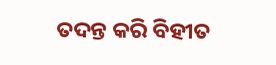ତଦନ୍ତ କରି ବିହୀତ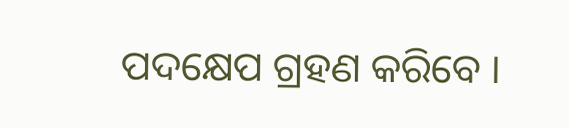ପଦକ୍ଷେପ ଗ୍ରହଣ କରିବେ ।